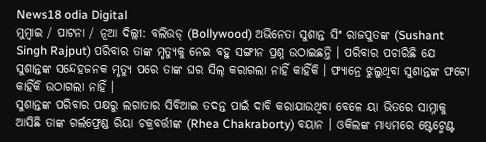News18 odia Digital
ମୁମ୍ବାଇ / ପାଟନା / ନୂଆ ଦିଲ୍ଲୀ: ବଲିଉଡ୍ (Bollywood) ଅଭିନେତା ସୁଶାନ୍ତ ସିଂ ରାଜପୁତଙ୍କ (Sushant Singh Rajput) ପରିବାର ତାଙ୍କ ମୃତ୍ୟୁକୁ ନେଇ ବହୁ ସଙ୍ଗୀନ ପ୍ରଶ୍ନ ଉଠାଇଛନ୍ତି । ପରିବାର ପଚାରିଛି ଯେ ସୁଶାନ୍ତଙ୍କ ସନ୍ଦେହଜନକ ମୃତ୍ୟୁ ପରେ ତାଙ୍କ ଘର ସିଲ୍ କରାଗଲା ନାହିଁ କାହିଁକି । ଫ୍ୟାନ୍ରେ ଝୁଲୁଥିବା ସୁଶାନ୍ତଙ୍କ ଫଟୋ କାହିଁକି ଉଠାଗଲା ନାହିଁ ।
ସୁଶାନ୍ତଙ୍କ ପରିବାର ପକ୍ଷରୁ ଲଗାତାର ସିବିଆଇ ତଦନ୍ତ ପାଇଁ ଦାବି କରାଯାଉଥିବା ବେଳେ ୟା ଭିତରେ ସାମ୍ନାକୁ ଆସିଛି ତାଙ୍କ ଗର୍ଲଫ୍ରେଣ୍ଡ ରିୟା ଚକ୍ରବର୍ତ୍ତୀଙ୍କ (Rhea Chakraborty) ବୟାନ । ଓକିଲଙ୍କ ମାଧ୍ୟମରେ ଷ୍ଟେଟ୍ମେଣ୍ଟ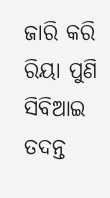ଜାରି କରି ରିୟା ପୁଣି ସିବିଆଇ ତଦନ୍ତ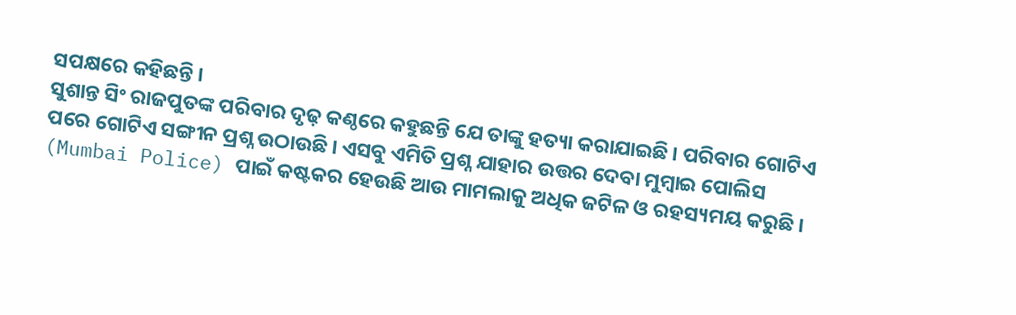ସପକ୍ଷରେ କହିଛନ୍ତି ।
ସୁଶାନ୍ତ ସିଂ ରାଜପୁତଙ୍କ ପରିବାର ଦୃଢ଼ କଣ୍ଠରେ କହୁଛନ୍ତି ଯେ ତାଙ୍କୁ ହତ୍ୟା କରାଯାଇଛି । ପରିବାର ଗୋଟିଏ ପରେ ଗୋଟିଏ ସଙ୍ଗୀନ ପ୍ରଶ୍ନ ଉଠାଉଛି । ଏସବୁ ଏମିତି ପ୍ରଶ୍ନ ଯାହାର ଉତ୍ତର ଦେବା ମୁମ୍ବାଇ ପୋଲିସ (Mumbai Police) ପାଇଁ କଷ୍ଟକର ହେଉଛି ଆଉ ମାମଲାକୁ ଅଧିକ ଜଟିଳ ଓ ରହସ୍ୟମୟ କରୁଛି ।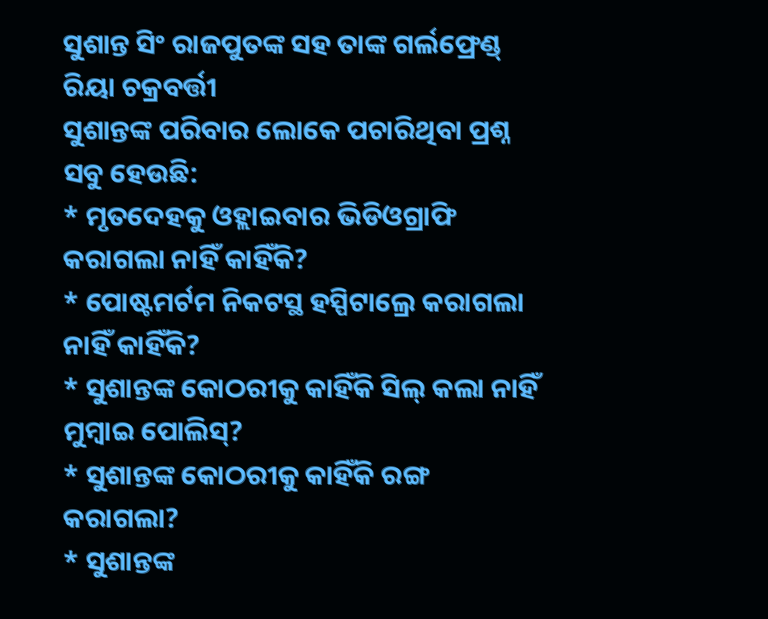ସୁଶାନ୍ତ ସିଂ ରାଜପୁତଙ୍କ ସହ ତାଙ୍କ ଗର୍ଲଫ୍ରେଣ୍ଡ୍ ରିୟା ଚକ୍ରବର୍ତ୍ତୀ
ସୁଶାନ୍ତଙ୍କ ପରିବାର ଲୋକେ ପଚାରିଥିବା ପ୍ରଶ୍ନ ସବୁ ହେଉଛି:
* ମୃତଦେହକୁ ଓହ୍ଲାଇବାର ଭିଡିଓଗ୍ରାଫି କରାଗଲା ନାହିଁ କାହିଁକି?
* ପୋଷ୍ଟମର୍ଟମ ନିକଟସ୍ଥ ହସ୍ପିଟାଲ୍ରେ କରାଗଲା ନାହିଁ କାହିଁକି?
* ସୁଶାନ୍ତଙ୍କ କୋଠରୀକୁ କାହିଁକି ସିଲ୍ କଲା ନାହିଁ ମୁମ୍ବାଇ ପୋଲିସ୍?
* ସୁଶାନ୍ତଙ୍କ କୋଠରୀକୁ କାହିଁକି ରଙ୍ଗ କରାଗଲା?
* ସୁଶାନ୍ତଙ୍କ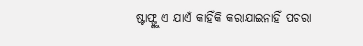ଷ୍ଟାଫ୍ଙ୍କୁ ଏ ଯାଏଁ କାହିଁକି କରାଯାଇନାହିଁ ପଚରା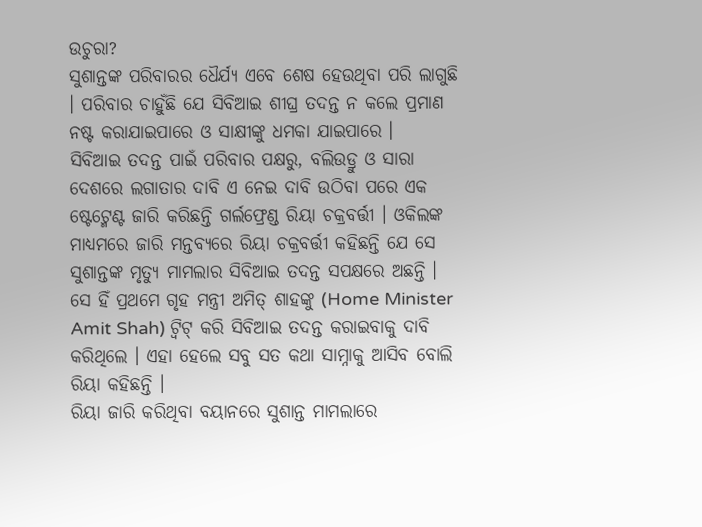ଉଚୁରା?
ସୁଶାନ୍ତଙ୍କ ପରିବାରର ଧୈର୍ଯ୍ୟ ଏବେ ଶେଷ ହେଉଥିବା ପରି ଲାଗୁଛି । ପରିବାର ଚାହୁଁଛି ଯେ ସିବିଆଇ ଶୀଘ୍ର ତଦନ୍ତ ନ କଲେ ପ୍ରମାଣ ନଷ୍ଟ କରାଯାଇପାରେ ଓ ସାକ୍ଷୀଙ୍କୁ ଧମକା ଯାଇପାରେ ।
ସିବିଆଇ ତଦନ୍ତ ପାଇଁ ପରିବାର ପକ୍ଷରୁ, ବଲିଉଡ୍ରୁ ଓ ସାରା ଦେଶରେ ଲଗାତାର ଦାବି ଏ ନେଇ ଦାବି ଉଠିବା ପରେ ଏକ ଷ୍ଟେଟ୍ମେଣ୍ଟ ଜାରି କରିଛନ୍ତି ଗର୍ଲଫ୍ରେଣ୍ଡ ରିୟା ଚକ୍ରବର୍ତ୍ତୀ । ଓକିଲଙ୍କ ମାଧ୍ୟମରେ ଜାରି ମନ୍ତବ୍ୟରେ ରିୟା ଚକ୍ରବର୍ତ୍ତୀ କହିଛନ୍ତି ଯେ ସେ ସୁଶାନ୍ତଙ୍କ ମୃତ୍ୟୁ ମାମଲାର ସିବିଆଇ ତଦନ୍ତ ସପକ୍ଷରେ ଅଛନ୍ତି । ସେ ହିଁ ପ୍ରଥମେ ଗୃହ ମନ୍ତ୍ରୀ ଅମିତ୍ ଶାହଙ୍କୁ (Home Minister Amit Shah) ଟ୍ବିଟ୍ କରି ସିବିଆଇ ତଦନ୍ତ କରାଇବାକୁ ଦାବି କରିଥିଲେ । ଏହା ହେଲେ ସବୁ ସତ କଥା ସାମ୍ନାକୁ ଆସିବ ବୋଲି ରିୟା କହିଛନ୍ତି ।
ରିୟା ଜାରି କରିଥିବା ବୟାନରେ ସୁଶାନ୍ତ ମାମଲାରେ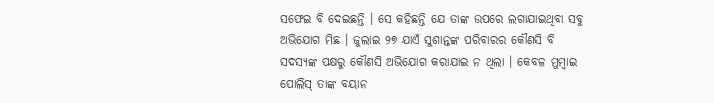ସଫେଇ ବି ଦେଇଛନ୍ତି । ସେ କହିଛନ୍ତି ଯେ ତାଙ୍କ ଉପରେ ଲଗାଯାଇଥିବା ସବୁ ଅଭିଯୋଗ ମିଛ । ଜୁଲାଇ ୨୭ ଯାଏଁ ସୁଶାନ୍ତଙ୍କ ପରିବାରର କୌଣସି ବି ସଦସ୍ୟଙ୍କ ପକ୍ଷରୁ କୌଣସି ଅଭିଯୋଗ କରାଯାଇ ନ ଥିଲା । କେବଳ ମୁମ୍ବାଇ ପୋଲିସ୍ ତାଙ୍କ ବୟାନ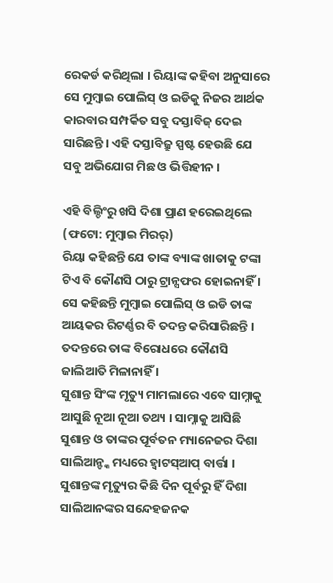ରେକର୍ଡ କରିଥିଲା । ରିୟାଙ୍କ କହିବା ଅନୁସାରେ ସେ ମୁମ୍ବାଇ ପୋଲିସ୍ ଓ ଇଡିକୁ ନିଜର ଆର୍ଥକ କାରବାର ସମ୍ପର୍କିତ ସବୁ ଦସ୍ତାବିଜ୍ ଦେଇ ସାରିଛନ୍ତି । ଏହି ଦସ୍ତାବିଜ୍ରୁ ସ୍ପଷ୍ଟ ହେଉଛି ଯେ ସବୁ ଅଭିଯୋଗ ମିଛ ଓ ଭିତ୍ତିହୀନ ।

ଏହି ବିଲ୍ଡିଂରୁ ଖସି ଦିଶା ପ୍ରାଣ ହରେଇଥିଲେ (ଫଟୋ: ମୁମ୍ବାଇ ମିରର୍)
ରିୟା କହିଛନ୍ତି ଯେ ତାଙ୍କ ବ୍ୟାଙ୍କ ଖାତାକୁ ଟଙ୍କା ଟିଏ ବି କୌଣସି ଠାରୁ ଟ୍ରାନ୍ସଫର ହୋଇନାହିଁ । ସେ କହିଛନ୍ତି ମୁମ୍ବାଇ ପୋଲିସ୍ ଓ ଇଡି ତାଙ୍କ ଆୟକର ରିଟର୍ଣ୍ଣର ବି ତଦନ୍ତ କରିସାରିଛନ୍ତି । ତଦନ୍ତରେ ତାଙ୍କ ବିରୋଧରେ କୌଣସି ଜାଲିଆତି ମିଳାନାହିଁ ।
ସୁଶାନ୍ତ ସିଂଙ୍କ ମୃତ୍ୟୁ ମାମଲାରେ ଏବେ ସାମ୍ନାକୁ ଆସୁଛି ନୂଆ ନୂଆ ତଥ୍ୟ । ସାମ୍ନାକୁ ଆସିଛି ସୁଶାନ୍ତ ଓ ତାଙ୍କର ପୂର୍ବତନ ମ୍ୟାନେଜର ଦିଶା ସାଲିଆନ୍ଙ୍କ ମଧ୍ୟରେ ହ୍ବାଟସ୍ଆପ୍ ବାର୍ତ୍ତା । ସୁଶାନ୍ତଙ୍କ ମୃତ୍ୟୁର କିଛି ଦିନ ପୂର୍ବରୁ ହିଁ ଦିଶା ସାଲିଆନଙ୍କର ସନ୍ଦେହଜନକ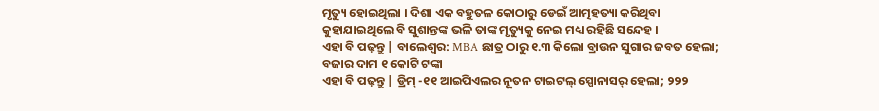ମୃତ୍ୟୁ ହୋଇଥିଲା । ଦିଶା ଏକ ବହୁତଳ କୋଠାରୁ ଡେଇଁ ଆତ୍ମହତ୍ୟା କରିଥିବା କୁହାଯାଇଥିଲେ ବି ସୁଶାନ୍ତଙ୍କ ଭଳି ତାଙ୍କ ମୃତ୍ୟୁକୁ ନେଇ ମଧ୍ୟ ରହିଛି ସନ୍ଦେହ ।
ଏହା ବି ପଢ଼ନ୍ତୁ | ବାଲେଶ୍ୱର: MBA ଛାତ୍ର ଠାରୁ ୧.୩ କିଲୋ ବ୍ରାଉନ ସୁଗାର ଜବତ ହେଲା; ବଜାର ଦାମ ୧ କୋଟି ଟଙ୍କା
ଏହା ବି ପଢ଼ନ୍ତୁ | ଡ୍ରିମ୍ -୧୧ ଆଇପିଏଲର ନୂତନ ଟାଇଟଲ୍ ସ୍ପୋନାସର୍ ହେଲା; ୨୨୨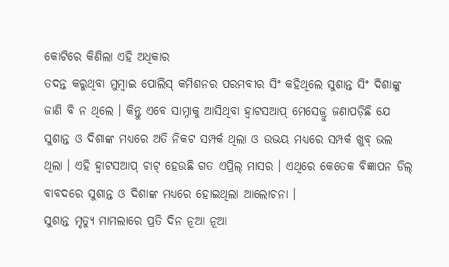କୋଟିରେ କିଣିଲା ଏହି ଅଧିକାର
ତଦନ୍ତ କରୁଥିବା ମୁମ୍ବାଇ ପୋଲିସ୍ କମିଶନର ପରମବୀର ସିଂ କହିଥିଲେ ସୁଶାନ୍ତ ସିଂ ଦିଶାଙ୍କୁ ଜାଣି ବି ନ ଥିଲେ । କିନ୍ତୁ ଏବେ ସାମ୍ନାକୁ ଆସିଥିବା ହ୍ବାଟସଆପ୍ ମେସେଜ୍ରୁ ଜଣାପଡ଼ିଛି ଯେ ସୁଶାନ୍ତ ଓ ଦିଶାଙ୍କ ମଧ୍ୟରେ ଅତି ନିକଟ ସମ୍ପର୍କ ଥିଲା ଓ ଉଭୟ ମଧ୍ୟରେ ସମ୍ପର୍କ ଖୁବ୍ ଭଲ ଥିଲା । ଏହି ହ୍ବାଟସଆପ୍ ଚାଟ୍ ହେଉଛି ଗତ ଏପ୍ରିଲ୍ ମାସର । ଏଥିରେ କେତେକ ବିଜ୍ଞାପନ ଡିଲ୍ ବାବଦରେ ସୁଶାନ୍ତ ଓ ଦିଶାଙ୍କ ମଧ୍ୟରେ ହୋଇଥିଲା ଆଲୋଚନା ।
ସୁଶାନ୍ତ ମୃତ୍ୟୁ ମାମଲାରେ ପ୍ରତି ଦିନ ନୂଆ ନୂଆ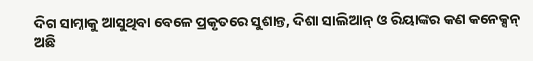ଦିଗ ସାମ୍ନାକୁ ଆସୁଥିବା ବେଳେ ପ୍ରକୃତରେ ସୁଶାନ୍ତ, ଦିଶା ସାଲିଆନ୍ ଓ ରିୟାଙ୍କର କଣ କନେକ୍ସନ୍ ଅଛି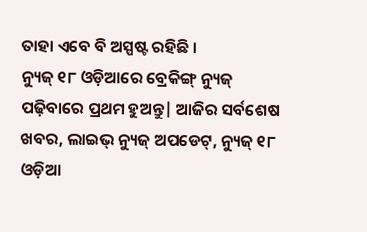ତାହା ଏବେ ବି ଅସ୍ପଷ୍ଟ ରହିଛି ।
ନ୍ୟୁଜ୍ ୧୮ ଓଡ଼ିଆରେ ବ୍ରେକିଙ୍ଗ୍ ନ୍ୟୁଜ୍ ପଢ଼ିବାରେ ପ୍ରଥମ ହୁଅନ୍ତୁ| ଆଜିର ସର୍ବଶେଷ ଖବର, ଲାଇଭ୍ ନ୍ୟୁଜ୍ ଅପଡେଟ୍, ନ୍ୟୁଜ୍ ୧୮ ଓଡ଼ିଆ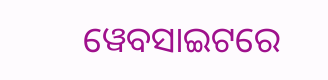ୱେବସାଇଟରେ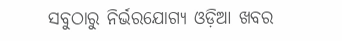ସବୁଠାରୁ ନିର୍ଭରଯୋଗ୍ୟ ଓଡ଼ିଆ ଖବର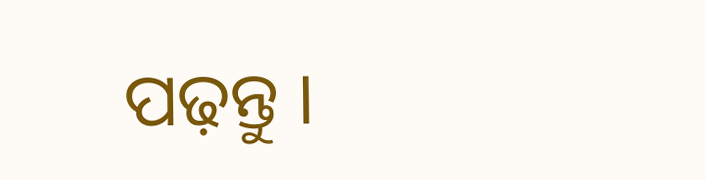ପଢ଼ନ୍ତୁ ।